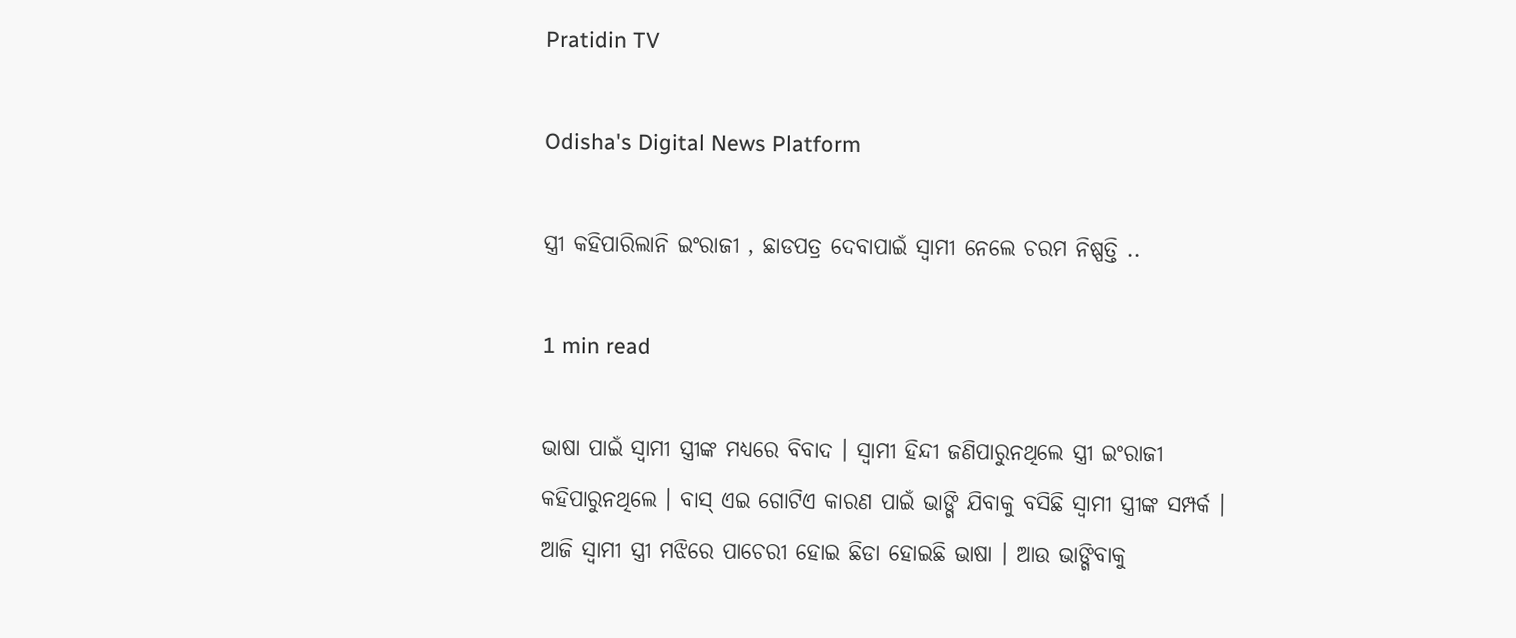Pratidin TV

Odisha's Digital News Platform

ସ୍ତ୍ରୀ କହିପାରିଲାନି ଇଂରାଜୀ , ଛାଡପତ୍ର ଦେବାପାଇଁ ସ୍ୱାମୀ ନେଲେ ଚରମ ନିଷ୍ପତ୍ତି ..

1 min read

ଭାଷା ପାଇଁ ସ୍ୱାମୀ ସ୍ତ୍ରୀଙ୍କ ମଧ୍ୟରେ ବିବାଦ । ସ୍ୱାମୀ ହିନ୍ଦୀ ଜଣିପାରୁନଥିଲେ ସ୍ତ୍ରୀ ଇଂରାଜୀ କହିପାରୁନଥିଲେ । ବାସ୍ ଏଇ ଗୋଟିଏ କାରଣ ପାଇଁ ଭାଙ୍ଗି ଯିବାକୁ ବସିଛି ସ୍ୱାମୀ ସ୍ତ୍ରୀଙ୍କ ସମ୍ପର୍କ । ଆଜି ସ୍ୱାମୀ ସ୍ତ୍ରୀ ମଝିରେ ପାଚେରୀ ହୋଇ ଛିଡା ହୋଇଛି ଭାଷା । ଆଉ ଭାଙ୍ଗିବାକୁ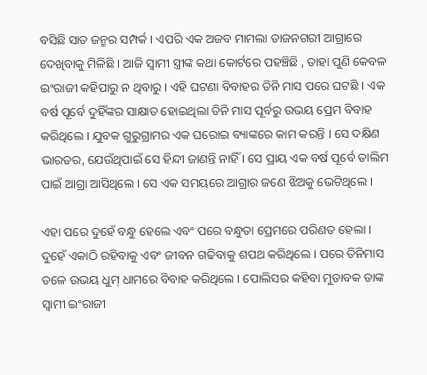ବସିଛି ସାତ ଜନ୍ମର ସମ୍ପର୍କ । ଏପରି ଏକ ଅଜବ ମାମଲା ତାଜନଗରୀ ଆଗ୍ରାରେ ଦେଖିବାକୁ ମିଳିଛି । ଆଜି ସ୍ୱାମୀ ସ୍ତ୍ରୀଙ୍କ କଥା କୋର୍ଟରେ ପହଞ୍ଚିଛି , ତାହା ପୁଣି କେବଳ ଇଂରାଜୀ କହିପାରୁ ନ ଥିବାରୁ । ଏହି ଘଟଣା ବିବାହର ତିନି ମାସ ପରେ ଘଟଛି । ଏକ ବର୍ଷ ପୂର୍ବେ ଦୁହିଁଙ୍କର ସାକ୍ଷାତ ହୋଇଥିଲା ତିନି ମାସ ପୂର୍ବରୁ ଉଭୟ ପ୍ରେମ ବିବାହ କରିଥିଲେ । ଯୁବକ ଗୁରୁଗ୍ରାମର ଏକ ଘରୋଇ ବ୍ୟାଙ୍କରେ କାମ କରନ୍ତି । ସେ ଦକ୍ଷିଣ ଭାରତର, ଯେଉଁଥିପାଇଁ ସେ ହିନ୍ଦୀ ଜାଣନ୍ତି ନାହିଁ । ସେ ପ୍ରାୟ ଏକ ବର୍ଷ ପୂର୍ବେ ତାଲିମ ପାଇଁ ଆଗ୍ରା ଆସିଥିଲେ । ସେ ଏକ ସମୟରେ ଆଗ୍ରାର ଜଣେ ଝିଅକୁ ଭେଟିଥିଲେ ।

ଏହା ପରେ ଦୁହେଁ ବନ୍ଧୁ ହେଲେ ଏବଂ ପରେ ବନ୍ଧୁତା ପ୍ରେମରେ ପରିଣତ ହେଲା । ଦୁହେଁ ଏକାଠି ରହିବାକୁ ଏବଂ ଜୀବନ ଗଢିବାକୁ ଶପଥ କରିଥିଲେ । ପରେ ତିନିମାସ ତଳେ ଉଭୟ ଧୁମ୍ ଧାମରେ ବିବାହ କରିଥିଲେ । ପୋଲିସର କହିବା ମୁତାବକ ତାଙ୍କ ସ୍ୱାମୀ ଇଂରାଜୀ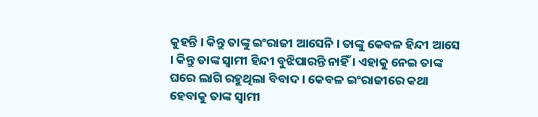କୁହନ୍ତି । କିନ୍ତୁ ତାଙ୍କୁ ଇଂରାଜୀ ଆସେନି । ତାଙ୍କୁ କେବଳ ହିନ୍ଦୀ ଆସେ । କିନ୍ତୁ ତାଙ୍କ ସ୍ୱାମୀ ହିନ୍ଦୀ ବୁଝିପାରନ୍ତି ନାହିଁ । ଏହାକୁ ନେଇ ତାଙ୍କ ଘରେ ଲାଗି ରହୁଥିଲା ବିବାଦ । କେବଳ ଇଂରାଜୀରେ କଥା ହେବାକୁ ତାଙ୍କ ସ୍ୱାମୀ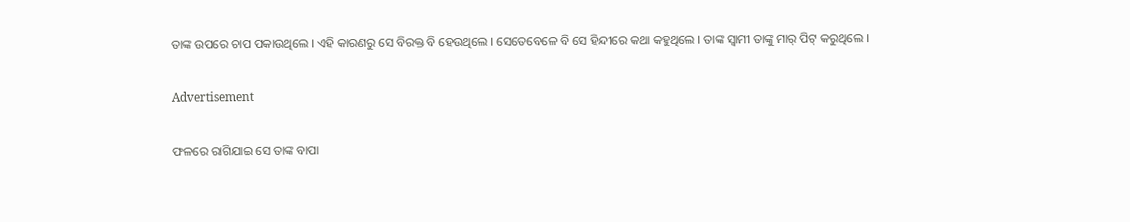ତାଙ୍କ ଉପରେ ଚାପ ପକାଉଥିଲେ । ଏହି କାରଣରୁ ସେ ବିରକ୍ତ ବି ହେଉଥିଲେ । ସେତେବେଳେ ବି ସେ ହିନ୍ଦୀରେ କଥା କହୁଥିଲେ । ତାଙ୍କ ସ୍ୱାମୀ ତାଙ୍କୁ ମାର୍ ପିଟ୍ କରୁଥିଲେ ।

Advertisement

ଫଳରେ ରାଗିଯାଇ ସେ ତାଙ୍କ ବାପା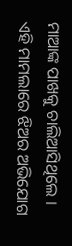ମାଆଙ୍କ ପାଖକୁ ଚାଲିଆସିଥିଲେ । ଏହି ମାମଲାରେ ଝିଅର ଅଭିଯୋଗ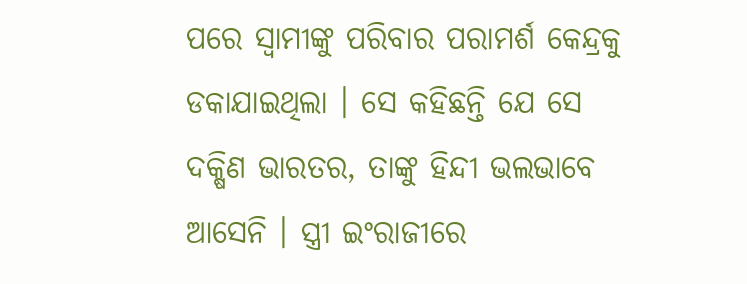ପରେ ସ୍ୱାମୀଙ୍କୁ ପରିବାର ପରାମର୍ଶ କେନ୍ଦ୍ରକୁ ଡକାଯାଇଥିଲା । ସେ କହିଛନ୍ତି ଯେ ସେ ଦକ୍ଷିଣ ଭାରତର, ତାଙ୍କୁ ହିନ୍ଦୀ ଭଲଭାବେ ଆସେନି । ସ୍ତ୍ରୀ ଇଂରାଜୀରେ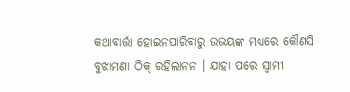କଥାବାର୍ତ୍ତା ହୋଇନପାରିବାରୁ ଉଭୟଙ୍କ ମଧ୍ୟରେ କୌଣସି ବୁଝାମଣା ଠିକ୍ ରହିଲାନନ । ଯାହା ପରେ ସ୍ୱାମୀ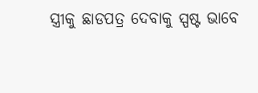ସ୍ତ୍ରୀକୁ ଛାଡପତ୍ର ଦେବାକୁ ସ୍ପଷ୍ଟ ଭାବେ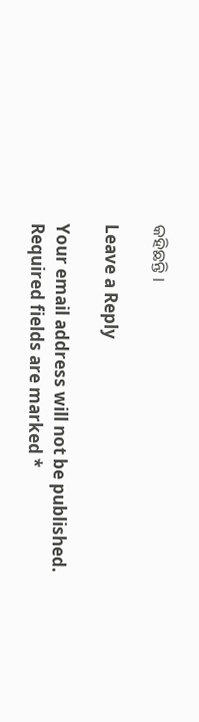କହିଛନ୍ତି ।

Leave a Reply

Your email address will not be published. Required fields are marked *